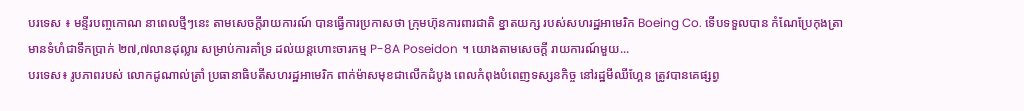បរទេស ៖ មន្ទីរបញ្ចកោណ នាពេលថ្មីៗនេះ តាមសេចក្តីរាយការណ៍ បានធ្វើការប្រកាសថា ក្រុមហ៊ុនការពារជាតិ ខ្នាតយក្ស របស់សហរដ្ឋអាមេរិក Boeing Co. ទើបទទួលបាន កំណែប្រែកុងត្រា មានទំហំជាទឹកប្រាក់ ២៧,៧លានដុល្លារ សម្រាប់ការគាំទ្រ ដល់យន្តហោះចារកម្ម P-8A Poseidon ។ យោងតាមសេចក្តី រាយការណ៍មួយ...
បរទេស៖ រូបភាពរបស់ លោកដូណាល់ត្រាំ ប្រធានាធិបតីសហរដ្ឋអាមេរិក ពាក់ម៉ាសមុខជាលើកដំបូង ពេលកំពុងបំពេញទស្សនកិច្ច នៅរដ្ឋមីឈីហ្គែន ត្រូវបានគេផ្សព្វ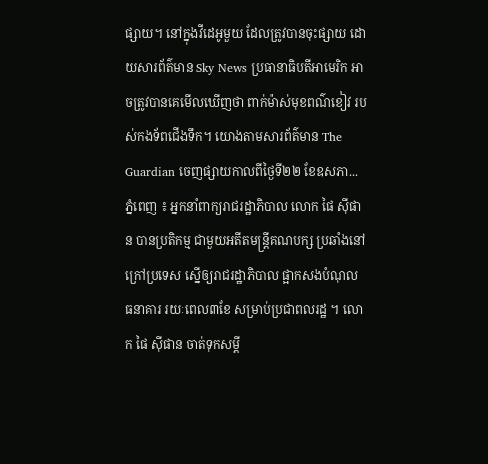ផ្សាយ។ នៅក្នុងវីដេអូមួយ ដែលត្រូវបានចុះផ្សាយ ដោយសារព័ត៌មាន Sky News ប្រធានាធិបតីអាមេរិក អាចត្រូវបានគេមើលឃើញថា ពាក់ម៉ាស់មុខពណ៌ខៀវ របស់កងទ័ពជើងទឹក។ យោងតាមសារព័ត៌មាន The Guardian ចេញផ្សាយកាលពីថ្ងៃទី២២ ខែឧសភា...
ភ្នំពេញ ៖ អ្នកនាំពាក្យរាជរដ្ឋាភិបាល លោក ផៃ ស៊ីផាន បានប្រតិកម្ម ជាមួយអតីតមន្ដ្រីគណបក្ស ប្រឆាំងនៅក្រៅប្រទេស ស្នើឲ្យរាជរដ្ឋាភិបាល ផ្អាកសងបំណុល ធនាគារ រយៈពេល៣ខែ សម្រាប់ប្រជាពលរដ្ឋ ។ លោក ផៃ ស៊ីផាន ចាត់ទុកសម្ដី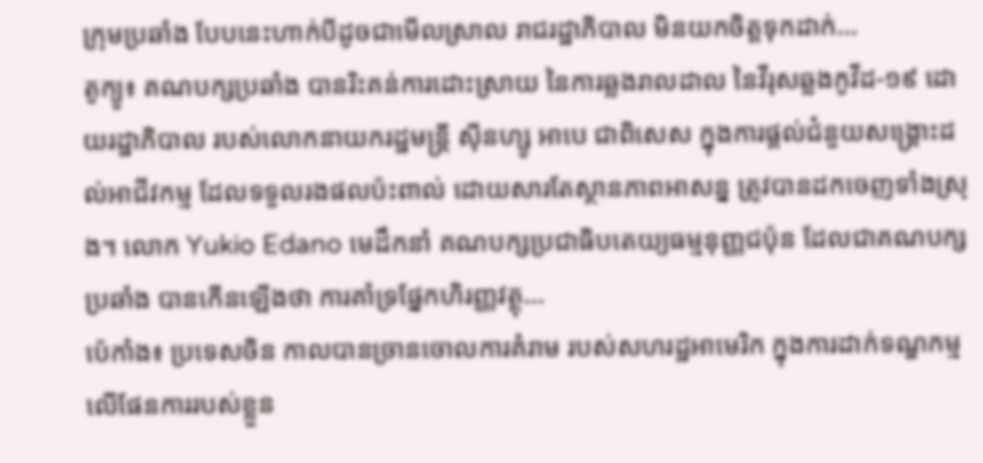ក្រុមប្រឆាំង បែបនេះហាក់បីដូចជាមើលស្រាល រាជរដ្ឋាភិបាល មិនយកចិត្តទុកដាក់...
តូក្យូ៖ គណបក្សប្រឆាំង បានរិះគន់ការដោះស្រាយ នៃការឆ្លងរាលដាល នៃវីរុសឆ្លងកូវីដ-១៩ ដោយរដ្ឋាភិបាល របស់លោកនាយករដ្ឋមន្រ្តី ស៊ីនហ្សូ អាបេ ជាពិសេស ក្នុងការផ្តល់ជំនួយសង្គ្រោះដល់អាជីវកម្ម ដែលទទួលរងផលប៉ះពាល់ ដោយសារតែស្ថានភាពអាសន្ន ត្រូវបានដកចេញទាំងស្រុង។ លោក Yukio Edano មេដឹកនាំ គណបក្សប្រជាធិបតេយ្យធម្មនុញ្ញជប៉ុន ដែលជាគណបក្សប្រឆាំង បានកើនឡើងថា ការគាំទ្រផ្នែកហិរញ្ញវត្ថុ...
ប៉េកាំង៖ ប្រទេសចិន កាលបានច្រានចោលការគំរាម របស់សហរដ្ឋអាមេរិក ក្នុងការដាក់ទណ្ឌកម្ម លើផែនការរបស់ខ្លួន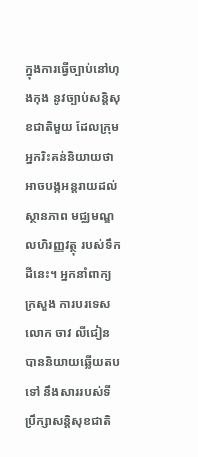ក្នុងការធ្វើច្បាប់នៅហុងកុង នូវច្បាប់សន្តិសុខជាតិមួយ ដែលក្រុមអ្នករិះគន់និយាយថា អាចបង្កអន្តរាយដល់ស្ថានភាព មជ្ឈមណ្ឌលហិរញ្ញវត្ថុ របស់ទឹកដីនេះ។ អ្នកនាំពាក្យក្រសួង ការបរទេសលោក ចាវ លីជៀន បាននិយាយឆ្លើយតបទៅ នឹងសាររបស់ទីប្រឹក្សាសន្តិសុខជាតិ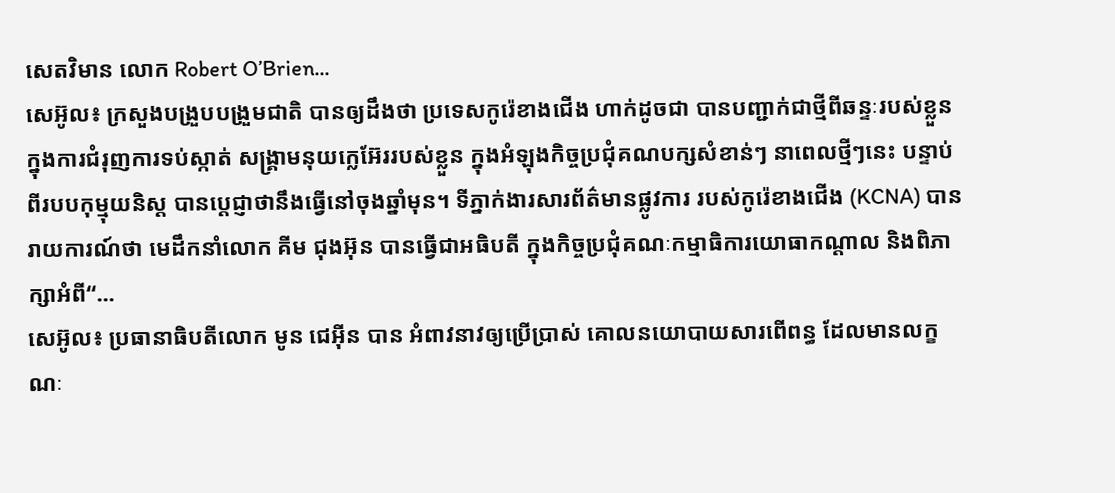សេតវិមាន លោក Robert O’Brien...
សេអ៊ូល៖ ក្រសួងបង្រួបបង្រួមជាតិ បានឲ្យដឹងថា ប្រទេសកូរ៉េខាងជើង ហាក់ដូចជា បានបញ្ជាក់ជាថ្មីពីឆន្ទៈរបស់ខ្លួន ក្នុងការជំរុញការទប់ស្កាត់ សង្គ្រាមនុយក្លេអ៊ែររបស់ខ្លួន ក្នុងអំឡុងកិច្ចប្រជុំគណបក្សសំខាន់ៗ នាពេលថ្មីៗនេះ បន្ទាប់ពីរបបកុម្មុយនិស្ត បានប្តេជ្ញាថានឹងធ្វើនៅចុងឆ្នាំមុន។ ទីភ្នាក់ងារសារព័ត៌មានផ្លូវការ របស់កូរ៉េខាងជើង (KCNA) បានរាយការណ៍ថា មេដឹកនាំលោក គីម ជុងអ៊ុន បានធ្វើជាអធិបតី ក្នុងកិច្ចប្រជុំគណៈកម្មាធិការយោធាកណ្តាល និងពិភាក្សាអំពី“...
សេអ៊ូល៖ ប្រធានាធិបតីលោក មូន ជេអ៊ីន បាន អំពាវនាវឲ្យប្រើប្រាស់ គោលនយោបាយសារពើពន្ធ ដែលមានលក្ខណៈ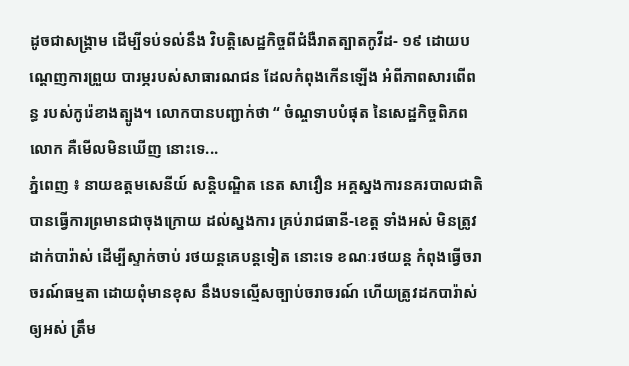ដូចជាសង្គ្រាម ដើម្បីទប់ទល់នឹង វិបត្តិសេដ្ឋកិច្ចពីជំងឺរាតត្បាតកូវីដ- ១៩ ដោយបណ្តេញការព្រួយ បារម្ភរបស់សាធារណជន ដែលកំពុងកើនឡើង អំពីភាពសារពើពន្ធ របស់កូរ៉េខាងត្បូង។ លោកបានបញ្ជាក់ថា “ ចំណ្ចទាបបំផុត នៃសេដ្ឋកិច្ចពិភពលោក គឺមើលមិនឃើញ នោះទេ...
ភ្នំពេញ ៖ នាយឧត្តមសេនីយ៍ សន្តិបណ្ឌិត នេត សាវឿន អគ្គស្នងការនគរបាលជាតិ បានធ្វើការព្រមានជាចុងក្រោយ ដល់ស្នងការ គ្រប់រាជធានី-ខេត្ត ទាំងអស់ មិនត្រូវដាក់បារ៉ាស់ ដើម្បីស្ទាក់ចាប់ រថយន្តគេបន្តទៀត នោះទេ ខណៈរថយន្ត កំពុងធ្វើចរាចរណ៍ធម្មតា ដោយពុំមានខុស នឹងបទល្មើសច្បាប់ចរាចរណ៍ ហើយត្រូវដកបារ៉ាស់ឲ្យអស់ ត្រឹម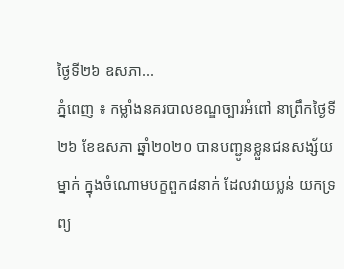ថ្ងៃទី២៦ ឧសភា...
ភ្នំពេញ ៖ កម្លាំងនគរបាលខណ្ឌច្បារអំពៅ នាព្រឹកថ្ងៃទី២៦ ខែឧសភា ឆ្នាំ២០២០ បានបញ្ជូនខ្លួនជនសង្ស័យម្នាក់ ក្នុងចំណោមបក្ខពួក៨នាក់ ដែលវាយប្លន់ យកទ្រព្យ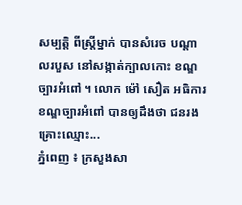សម្បត្តិ ពីស្រ្តីម្នាក់ បានសំរេច បណ្ដាលរបួស នៅសង្កាត់ក្បាលកោះ ខណ្ឌច្បារអំពៅ ។ លោក ម៉ៅ សឿត អធិការខណ្ឌច្បារអំពៅ បានឲ្យដឹងថា ជនរងគ្រោះឈ្មោះ...
ភ្នំពេញ ៖ ក្រសួងសា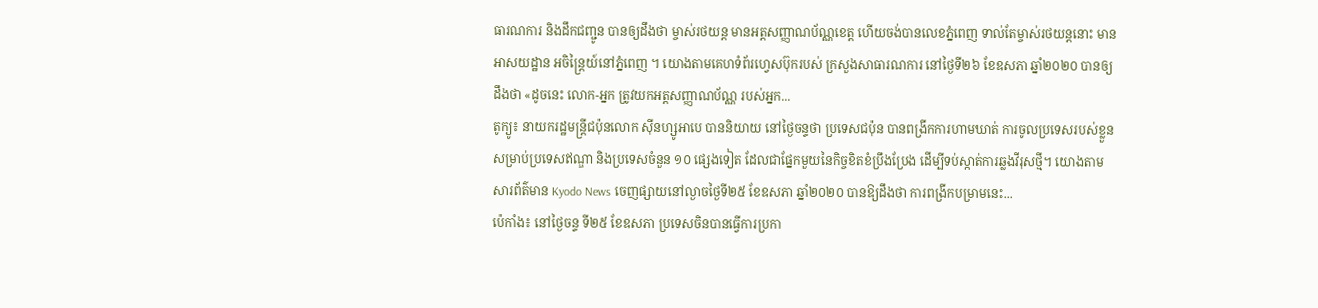ធារណការ និងដឹកជញ្ជូន បានឲ្យដឹងថា ម្ចាស់រថយន្ត មានអត្តសញ្ញាណប័ណ្ណខេត្ត ហើយចង់បានលេខភ្នំពេញ ទាល់តែម្ចាស់រថយន្តនោះ មានអាសយដ្ឋាន អចិន្ត្រៃយ៍នៅភ្នំពេញ ។ យោងតាមគេហទំព័រហ្វេសប៊ុករបស់ ក្រសួងសាធារណការ នៅថ្ងៃទី២៦ ខែឧសភា ឆ្នាំ២០២០ បានឲ្យដឹងថា «ដូចនេះ លោក-អ្នក ត្រូវយកអត្តសញ្ញាណប័ណ្ណ របស់អ្នក...
តូក្យូ៖ នាយករដ្ឋមន្រ្តីជប៉ុនលោក ស៊ីនហ្សូអាបេ បាននិយាយ នៅថ្ងៃចន្ទថា ប្រទេសជប៉ុន បានពង្រីកការហាមឃាត់ ការចូលប្រទេសរបស់ខ្លួន សម្រាប់ប្រទេសឥណ្ឌា និងប្រទេសចំនួន ១០ ផ្សេងទៀត ដែលជាផ្នែកមួយនៃកិច្ចខិតខំប្រឹងប្រែង ដើម្បីទប់ស្កាត់ការឆ្លងវីរុសថ្មី។ យោងតាមសារព័ត៌មាន Kyodo News ចេញផ្សាយនៅល្ងាចថ្ងៃទី២៥ ខែឧសភា ឆ្នាំ២០២០ បានឱ្យដឹងថា ការពង្រីកបម្រាមនេះ...
ប៉េកាំង៖ នៅថ្ងៃចន្ទ ទី២៥ ខែឧសភា ប្រទេសចិនបានធ្វើការប្រកា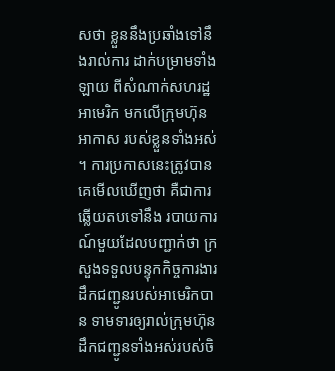សថា ខ្លួននឹងប្រឆាំងទៅនឹងរាល់ការ ដាក់បម្រាមទាំងឡាយ ពីសំណាក់សហរដ្ឋអាមេរិក មកលើក្រុមហ៊ុនអាកាស របស់ខ្លួនទាំងអស់ ។ ការប្រកាសនេះត្រូវបាន គេមើលឃើញថា គឺជាការឆ្លើយតបទៅនឹង របាយការណ៍មួយដែលបញ្ជាក់ថា ក្រសួងទទួលបន្ទុកកិច្ចការងារ ដឹកជញ្ជូនរបស់អាមេរិកបាន ទាមទារឲ្យរាល់ក្រុមហ៊ុន ដឹកជញ្ជូនទាំងអស់របស់ចិ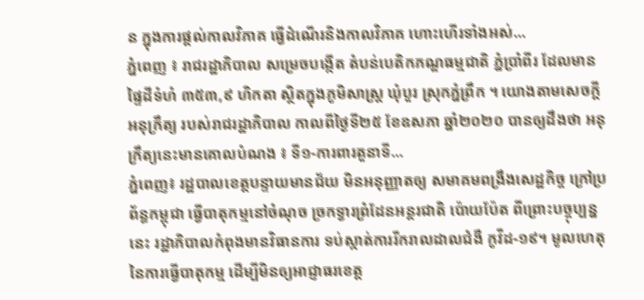ន ក្នុងការផ្តល់កាលវិភាគ ធ្វើដំណើរនិងកាលវិភាគ ហោះហើរទាំងអស់...
ភ្នំពេញ ៖ រាជរដ្ឋាភិបាល សម្រេចបង្កើត តំបន់បេតិកភណ្ឌធម្មជាតិ ភ្នំប្រាំពីរ ដែលមានផ្ទៃដីទំហំ ៣៥៣,៩ ហិកតា ស្ថិតក្នុងភូមិសាស្ដ្រ ឃុំបួរ ស្រុកភ្នំព្រឹក ។ យោងតាមសេចក្ដីអនុក្រឹត្យ របស់រាជរដ្ឋាភិបាល កាលពីថ្ងៃទី២៥ ខែឧសភា ឆ្នាំ២០២០ បានឲ្យដឹងថា អនុក្រឹត្យនេះមានគោលបំណង ៖ ទី១-ការពារតួនាទី...
ភ្នំពេញ៖ រដ្ឋបាលខេត្តបន្ទាយមានជ័យ មិនអនុញ្ញាតឲ្យ សមាគមពង្រឹងសេដ្ឋកិច្ច ក្រៅប្រព័ន្ធកម្ពុជា ធ្វើបាតុកម្មនៅចំណុច ច្រកទ្វារព្រំដែនអន្ដរជាតិ ប៉ោយប៉ែត ពីព្រោះបច្ចុប្បន្ននេះ រដ្ឋាភិបាលកំពុងមានវិធានការ ទប់ស្កាត់ការរីករាលដាលជំងឺ កូវីដ-១៩។ មូលហេតុនៃការធ្វើបាតុកម្ម ដើម្បីមិនឲ្យអាជ្ញាធរខេត្ត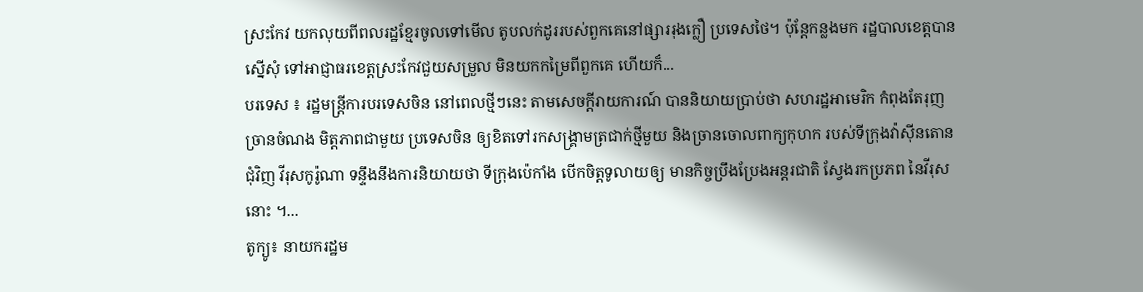ស្រះកែវ យកលុយពីពលរដ្ឋខ្មែរចូលទៅមើល តូបលក់ដូររបស់ពួកគេនៅផ្សាររុងក្លឿ ប្រទេសថៃ។ ប៉ុន្តែកន្លងមក រដ្ឋបាលខេត្តបានស្នើសុំ ទៅអាជ្ញាធរខេត្តស្រះកែវជួយសម្រួល មិនយកកម្រៃពីពួកគេ ហើយក៏...
បរទេស ៖ រដ្ឋមន្ត្រីការបរទេសចិន នៅពេលថ្មីៗនេះ តាមសេចក្តីរាយការណ៍ បាននិយាយប្រាប់ថា សហរដ្ឋអាមេរិក កំពុងតែរុញច្រានចំណង មិត្តភាពជាមួយ ប្រទេសចិន ឲ្យខិតទៅរកសង្គ្រាមត្រជាក់ថ្មីមួយ និងច្រានចោលពាក្យកុហក របស់ទីក្រុងវ៉ាស៊ីនតោន ជុំវិញ វីរុសកូរ៉ូណា ទន្ទឹងនឹងការនិយាយថា ទីក្រុងប៉េកាំង បើកចិត្តទូលាយឲ្យ មានកិច្ចប្រឹងប្រែងអន្តរជាតិ ស្វែងរកប្រភព នៃវីរុសនោះ ។...
តូក្យូ៖ នាយករដ្ឋម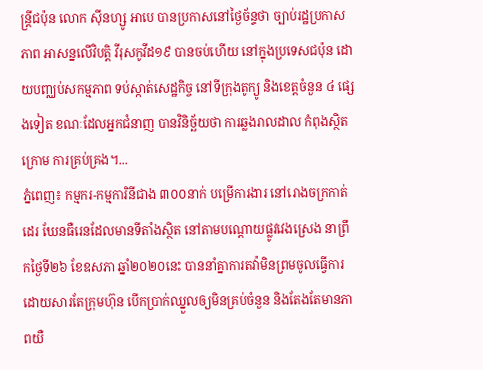ន្រ្តីជប៉ុន លោក ស៊ីនហ្សូ អាបេ បានប្រកាសនៅថ្ងៃច័ន្ទថា ច្បាប់រដ្ឋប្រកាសភាព អាសន្នលើវិបត្តិ វីរុសកូវីដ១៩ បានចប់ហើយ នៅក្នុងប្រទេសជប៉ុន ដោយបញ្ឈប់សកម្មភាព ទប់ស្កាត់សេដ្ឋកិច្ច នៅទីក្រុងតូក្យូ និងខេត្តចំនួន ៤ ផ្សេងទៀត ខណៈដែលអ្នកជំនាញ បានវិនិច្ឆ័យថា ការឆ្លងរាលដាល កំពុងស្ថិតក្រោម ការគ្រប់គ្រង។...
ភ្នំពេញ៖ កម្មករ-កម្មការិនីជាង ៣០០នាក់ បម្រើការងារ នៅរោងចក្រកាត់ដេរ ឃែនធឺរេនដែលមានទីតាំងស្ថិត នៅតាមបណ្ដោយផ្លូវវេងស្រេង នាព្រឹកថ្ងៃទី២៦ ខែឧសភា ឆ្នាំ២០២០នេះ បាននាំគ្នាការតវ៉ាមិនព្រមចូលធ្វើការ ដោយសារតែក្រុមហ៊ុន បើកប្រាក់ឈ្នួលឲ្យមិនគ្រប់ចំនួន និងតែងតែមានភាពយឺ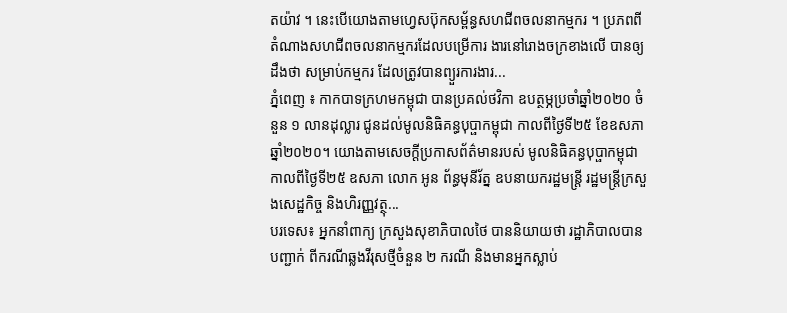តយ៉ាវ ។ នេះបើយោងតាមហ្វេសប៊ុកសម្ព័ន្ធសហជីពចលនាកម្មករ ។ ប្រភពពីតំណាងសហជីពចលនាកម្មករដែលបម្រើការ ងារនៅរោងចក្រខាងលើ បានឲ្យដឹងថា សម្រាប់កម្មករ ដែលត្រូវបានព្យួរការងារ...
ភ្នំពេញ ៖ កាកបាទក្រហមកម្ពុជា បានប្រគល់ថវិកា ឧបត្ថម្ភប្រចាំឆ្នាំ២០២០ ចំនួន ១ លានដុល្លារ ជូនដល់មូលនិធិគន្ធបុប្ផាកម្ពុជា កាលពីថ្ងៃទី២៥ ខែឧសភា ឆ្នាំ២០២០។ យោងតាមសេចក្ដីប្រកាសព័ត៌មានរបស់ មូលនិធិគន្ធបុប្ផាកម្ពុជា កាលពីថ្ងៃទី២៥ ឧសភា លោក អូន ព័ន្ធមុនីរ័ត្ន ឧបនាយករដ្ឋមន្ត្រី រដ្ឋមន្ត្រីក្រសួងសេដ្ឋកិច្ច និងហិរញ្ញវត្ថុ...
បរទេស៖ អ្នកនាំពាក្យ ក្រសួងសុខាភិបាលថៃ បាននិយាយថា រដ្ឋាភិបាលបានបញ្ជាក់ ពីករណីឆ្លងវីរុសថ្មីចំនួន ២ ករណី និងមានអ្នកស្លាប់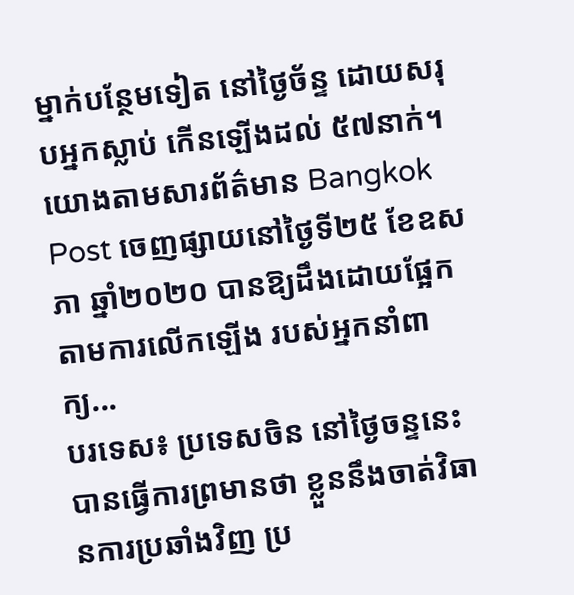ម្នាក់បន្ថែមទៀត នៅថ្ងៃច័ន្ទ ដោយសរុបអ្នកស្លាប់ កើនឡើងដល់ ៥៧នាក់។ យោងតាមសារព័ត៌មាន Bangkok Post ចេញផ្សាយនៅថ្ងៃទី២៥ ខែឧសភា ឆ្នាំ២០២០ បានឱ្យដឹងដោយផ្អែក តាមការលើកឡើង របស់អ្នកនាំពាក្យ...
បរទេស៖ ប្រទេសចិន នៅថ្ងៃចន្ទនេះ បានធ្វើការព្រមានថា ខ្លួននឹងចាត់វិធានការប្រឆាំងវិញ ប្រ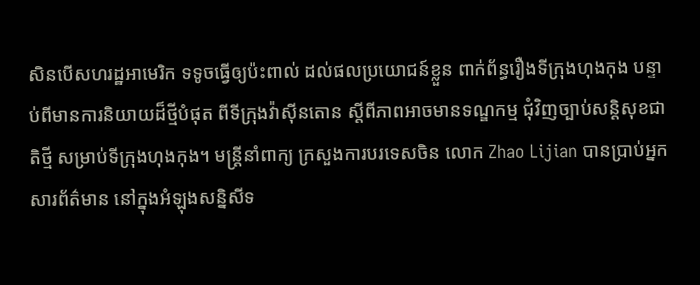សិនបើសហរដ្ឋអាមេរិក ទទូចធ្វើឲ្យប៉ះពាល់ ដល់ផលប្រយោជន៍ខ្លួន ពាក់ព័ន្ធរឿងទីក្រុងហុងកុង បន្ទាប់ពីមានការនិយាយដ៏ថ្មីបំផុត ពីទីក្រុងវ៉ាស៊ីនតោន ស្តីពីភាពអាចមានទណ្ឌកម្ម ជុំវិញច្បាប់សន្តិសុខជាតិថ្មី សម្រាប់ទីក្រុងហុងកុង។ មន្ត្រីនាំពាក្យ ក្រសួងការបរទេសចិន លោក Zhao Lijian បានប្រាប់អ្នកសារព័ត៌មាន នៅក្នុងអំឡុងសន្និសីទ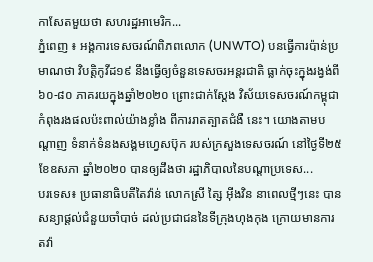កាសែតមួយថា សហរដ្ឋអាមេរិក...
ភ្នំពេញ ៖ អង្គការទេសចរណ៍ពិភពលោក (UNWTO) បនធ្វើការប៉ាន់ប្រមាណថា វិបត្តិកូវីដ១៩ នឹងធ្វើឲ្យចំនួនទេសចរអន្តរជាតិ ធ្លាក់ចុះក្នុងរង្វង់ពី៦០-៨០ ភាគរយក្នុងឆ្នាំ២០២០ ព្រោះជាក់ស្ដែង វិស័យទេសចរណ៍កម្ពុជា កំពុងរងផលប៉ះពាល់យ៉ាងខ្លាំង ពីការរាតត្បាតជំងឺ នេះ។ យោងតាមបណ្ដាញ ទំនាក់ទំនងសង្គមហ្វេសប៊ុក របស់ក្រសួងទេសចរណ៍ នៅថ្ងៃទី២៥ ខែឧសភា ឆ្នាំ២០២០ បានឲ្យដឹងថា រដ្ឋាភិបាលនៃបណ្តាប្រទេស...
បរទេស៖ ប្រធានាធិបតីតៃវ៉ាន់ លោកស្រី ត្សៃ អ៊ីងវិន នាពេលថ្មីៗនេះ បានសន្យាផ្តល់ជំនួយចាំបាច់ ដល់ប្រជាជននៃទីក្រុងហុងកុង ក្រោយមានការតវ៉ា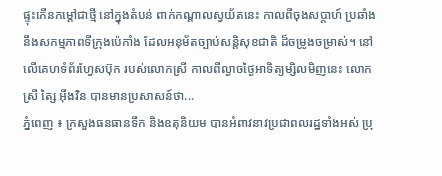ផ្ទុះកើនកម្តៅជាថ្មី នៅក្នុងតំបន់ ពាក់កណ្ដាលស្វយ័តនេះ កាលពីចុងសប្ដាហ៍ ប្រឆាំងនឹងសកម្មភាពទីក្រុងប៉េកាំង ដែលអនុម័តច្បាប់សន្តិសុខជាតិ ដ៏ចម្រូងចម្រាស់។ នៅលើគេហទំព័រហ្វែសប៊ុក របស់លោកស្រី កាលពីល្ងាចថ្ងៃអាទិត្យម្សិលមិញនេះ លោកស្រី ត្សៃ អ៊ីងវិន បានមានប្រសាសន៍ថា...
ភ្នំពេញ ៖ ក្រសួងធនធានទឹក និងឧតុនិយម បានអំពាវនាវប្រជាពលរដ្ឋទាំងអស់ ប្រុ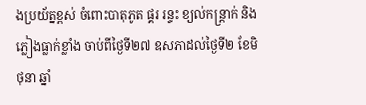ងប្រយ័ត្នខ្ពស់ ចំពោះបាតុភូត ផ្គរ រន្ទះ ខ្យល់កន្ត្រាក់ និងភ្លៀងធ្លាក់ខ្លាំង ចាប់ពីថ្ងៃទី២៧ ឧសភាដល់ថ្ងៃទី២ ខែមិថុនា ឆ្នាំ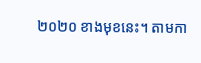២០២០ ខាងមុខនេះ។ តាមកា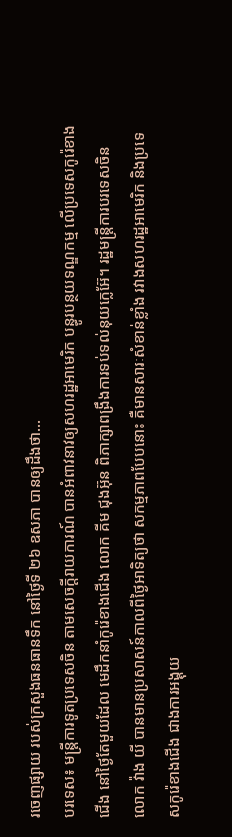រចេញផ្សាយ របស់ក្រសួងធនធានទឹក នៅថ្ងៃទី ២៦ ឧសភា បានឲ្យដឹងថា...
បរទេស៖ មន្ត្រីការទូតប្រទេសចិន តាមសេចក្តីរាយការណ៍ បានអំពាវនាវឲ្យសហរដ្ឋអាមេរិក បន្ធូរបន្ថយទណ្ឌកម្ម លើប្រទេសកូរ៉េខាងជើង នៅថ្ងៃតែមួយដែល មេដឹកនាំកូរ៉េខាងជើង លោក គីម ជុងអ៊ុន ពិភាក្សាពង្រឹងការទប់ទល់នុយក្លេអ៊ែ។ រដ្ឋមន្ត្រីការបរទេសចិន លោក វ៉ាង យី បានមានប្រសាសន៍កាលពីថ្ងៃអាទិត្យថា សកម្មភាពបែបនោះ គឺមានសារៈសំខាន់ខ្លាំង រវាងសហរដ្ឋអាមេរិក និងប្រទេសកូរ៉េខាងជើង ជាងការអង្គុយ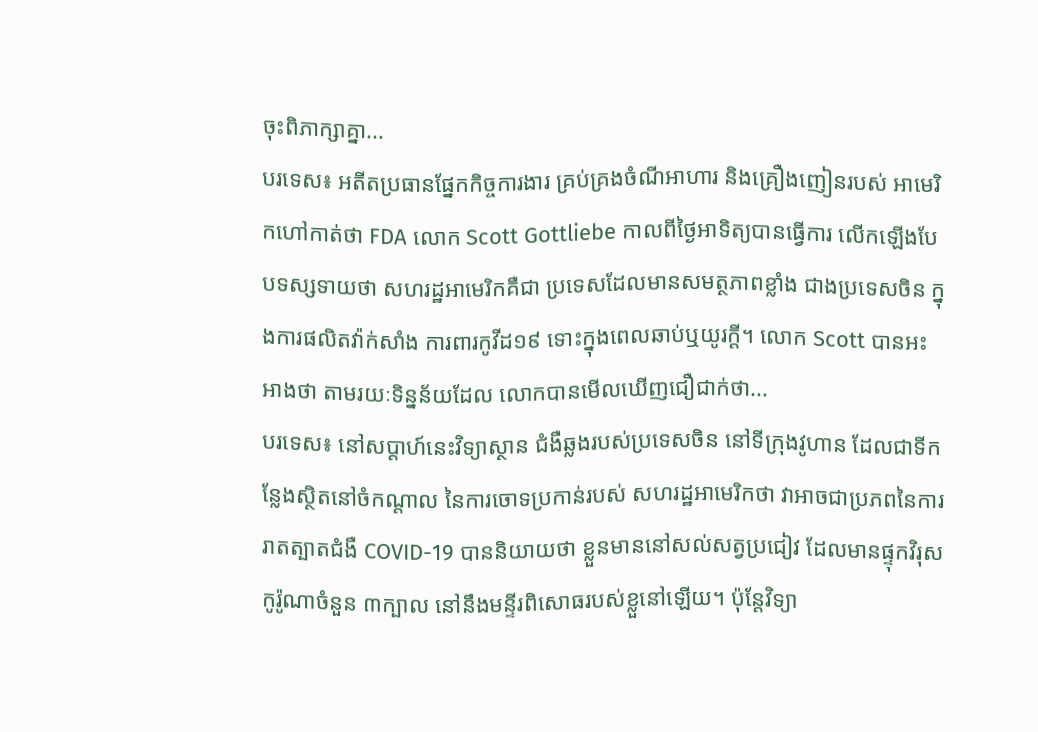ចុះពិភាក្សាគ្នា...
បរទេស៖ អតីតប្រធានផ្នែកកិច្ចការងារ គ្រប់គ្រងចំណីអាហារ និងគ្រឿងញៀនរបស់ អាមេរិកហៅកាត់ថា FDA លោក Scott Gottliebe កាលពីថ្ងៃអាទិត្យបានធ្វើការ លើកឡើងបែបទស្សទាយថា សហរដ្ឋអាមេរិកគឺជា ប្រទេសដែលមានសមត្ថភាពខ្លាំង ជាងប្រទេសចិន ក្នុងការផលិតវ៉ាក់សាំង ការពារកូវីដ១៩ ទោះក្នុងពេលឆាប់ឬយូរក្តី។ លោក Scott បានអះអាងថា តាមរយៈទិន្នន័យដែល លោកបានមើលឃើញជឿជាក់ថា...
បរទេស៖ នៅសប្តាហ៍នេះវិទ្យាស្ថាន ជំងឺឆ្លងរបស់ប្រទេសចិន នៅទីក្រុងវូហាន ដែលជាទីកន្លែងស្ថិតនៅចំកណ្តាល នៃការចោទប្រកាន់របស់ សហរដ្ឋអាមេរិកថា វាអាចជាប្រភពនៃការរាតត្បាតជំងឺ COVID-19 បាននិយាយថា ខ្លួនមាននៅសល់សត្វប្រជៀវ ដែលមានផ្ទុកវិរុសកូរ៉ូណាចំនួន ៣ក្បាល នៅនឹងមន្ទីរពិសោធរបស់ខ្លួនៅឡើយ។ ប៉ុន្តែវិទ្យា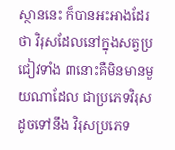ស្ថាននេះ ក៏បានអះអាងដែរថា វិរុសដែលនៅក្នុងសត្វប្រជៀវទាំង ៣នោះគឺមិនមានមួយណាដែល ជាប្រភេទវិរុសដូចទៅនឹង វិរុសប្រភេទ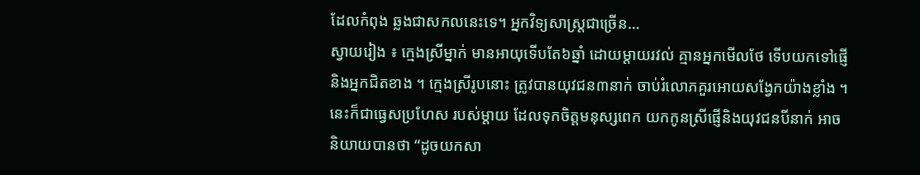ដែលកំពុង ឆ្លងជាសកលនេះទេ។ អ្នកវិទ្យសាស្ត្រជាច្រើន...
ស្វាយរៀង ៖ ក្មេងស្រីម្នាក់ មានអាយុទើបតែ៦ឆ្នាំ ដោយម្តាយរវល់ គ្មានអ្នកមើលថែ ទើបយកទៅផ្ញើ និងអ្នកជិតខាង ។ ក្មេងស្រីរូបនោះ ត្រូវបានយុវជន៣នាក់ ចាប់រំលោភគួរអោយសង្វែកយ៉ាងខ្លាំង ។ នេះក៏ជាធ្វេសប្រហែស របស់ម្តាយ ដែលទុកចិត្តមនុស្សពេក យកកូនស្រីផ្ញើនិងយុវជនបីនាក់ អាចនិយាយបានថា “ដូចយកសា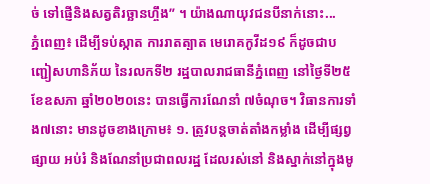ច់ ទៅផ្ញើនិងសត្វតិរច្ឆានហ្ចឹង” ។ យ៉ាងណាយុវជនបីនាក់នោះ...
ភ្នំពេញ៖ ដើម្បីទប់ស្កាត ការរាតត្បាត មេរោគកូវីដ១៩ ក៏ដូចជាបញ្ជៀសហានិភ័យ នៃរលកទី២ រដ្ឋបាលរាជធានីភ្នំពេញ នៅថ្ងៃទី២៥ ខែឧសភា ឆ្នាំ២០២០នេះ បានធ្វើការណែនាំ ៧ចំណុច។ វិធានការទាំង៧នោះ មានដូចខាងក្រោម៖ ១. ត្រូវបន្តចាត់តាំងកម្លាំង ដើម្បីផ្សព្វផ្សាយ អប់រំ និងណែនាំប្រជាពលរដ្ឋ ដែលរស់នៅ និងស្នាក់នៅក្នុងមូ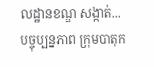លដ្ឋានខណ្ឌ សង្កាត់...
បច្ចុប្បន្នភាព ក្រុមបាតុក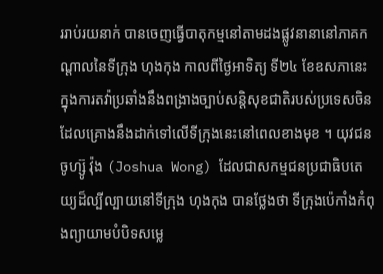ររាប់រយនាក់ បានចេញធ្វើបាតុកម្មនៅតាមដងផ្លូវនានានៅភាគកណ្តាលនៃទីក្រុង ហុងកុង កាលពីថ្ងៃអាទិត្យ ទី២៤ ខែឧសភានេះ ក្នុងការតវ៉ាប្រឆាំងនឹងពង្រាងច្បាប់សន្តិសុខជាតិរបស់ប្រទេសចិន ដែលគ្រោងនឹងដាក់ទៅលើទីក្រុងនេះនៅពេលខាងមុខ ។ យុវជន ចូហ្ស៊ូ វ៉ុង (Joshua Wong) ដែលជាសកម្មជនប្រជាធិបតេយ្យដ៏ល្បីល្បាយនៅទីក្រុង ហុងកុង បានថ្លែងថា ទីក្រុងប៉េកាំងកំពុងព្យាយាមបំបិទសម្លេ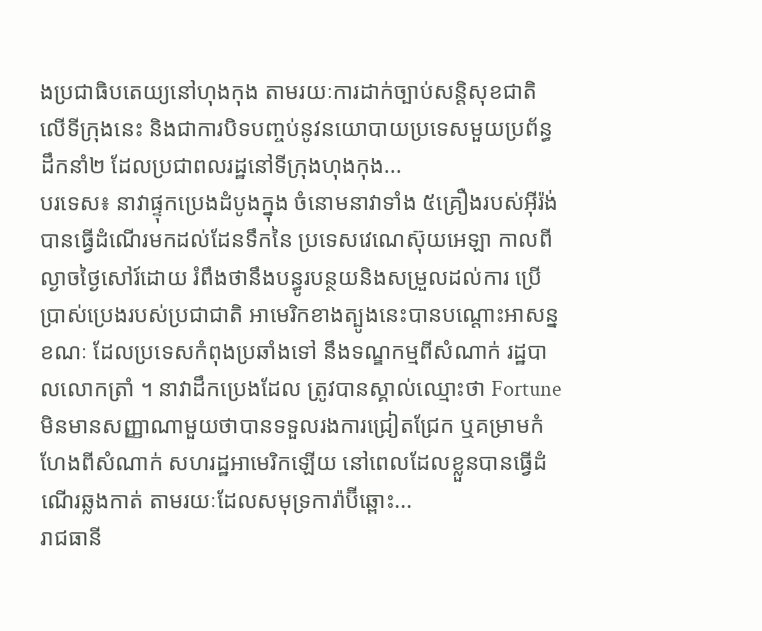ងប្រជាធិបតេយ្យនៅហុងកុង តាមរយៈការដាក់ច្បាប់សន្តិសុខជាតិលើទីក្រុងនេះ និងជាការបិទបញ្ចប់នូវនយោបាយប្រទេសមួយប្រព័ន្ធដឹកនាំ២ ដែលប្រជាពលរដ្ឋនៅទីក្រុងហុងកុង...
បរទេស៖ នាវាផ្ទុកប្រេងដំបូងក្នុង ចំនោមនាវាទាំង ៥គ្រឿងរបស់អ៊ីរ៉ង់ បានធ្វើដំណើរមកដល់ដែនទឹកនៃ ប្រទេសវេណេស៊ុយអេឡា កាលពីល្ងាចថ្ងៃសៅរ៍ដោយ រំពឹងថានឹងបន្ធូរបន្ថយនិងសម្រួលដល់ការ ប្រើប្រាស់ប្រេងរបស់ប្រជាជាតិ អាមេរិកខាងត្បូងនេះបានបណ្តោះអាសន្នខណៈ ដែលប្រទេសកំពុងប្រឆាំងទៅ នឹងទណ្ឌកម្មពីសំណាក់ រដ្ឋបាលលោកត្រាំ ។ នាវាដឹកប្រេងដែល ត្រូវបានស្គាល់ឈ្មោះថា Fortune មិនមានសញ្ញាណាមួយថាបានទទួលរងការជ្រៀតជ្រែក ឬគម្រាមកំហែងពីសំណាក់ សហរដ្ឋអាមេរិកឡើយ នៅពេលដែលខ្លួនបានធ្វើដំណើរឆ្លងកាត់ តាមរយៈដែលសមុទ្រការ៉ាប៊ីឆ្ពោះ...
រាជធានី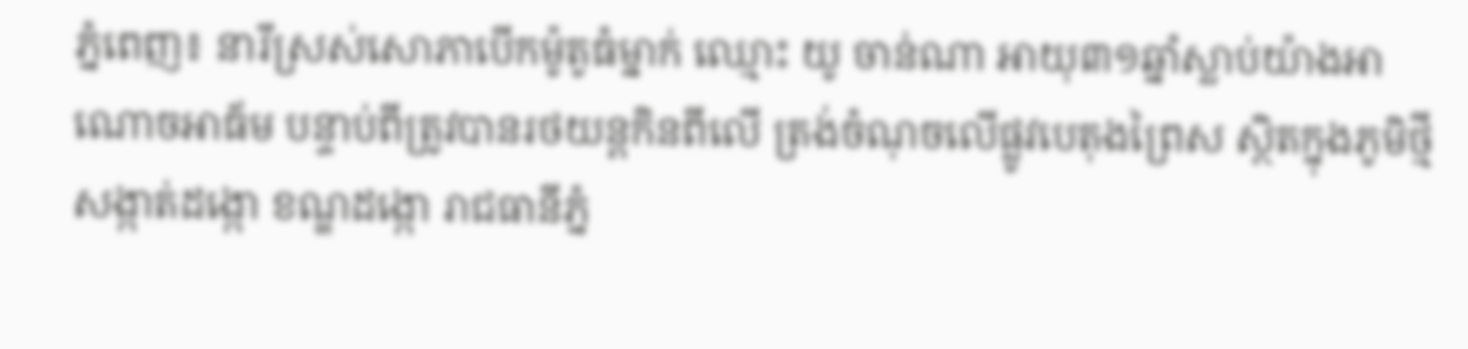ភ្នំពេញ៖ នារីស្រស់សោភាបើកម៉ូតូធំម្នាក់ ឈ្មោះ យូ ចាន់ណា អាយុ៣១ឆ្នាំស្លាប់យ៉ាងអាណោចអាធ័ម បន្ទាប់ពីត្រូវបានរថយន្តកិនពីលើ ត្រង់ចំណុចលើផ្លូវបេតុងព្រៃស ស្ថិតក្នុងភូមិថ្មី សង្កាត់ដង្កោ ខណ្ឌដង្កោ រាជធានីភ្នំ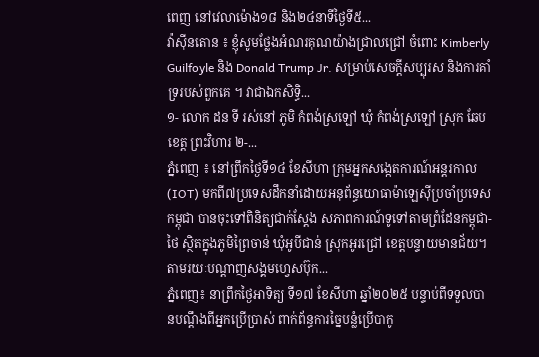ពេញ នៅវេលាម៉ោង១៨ និង២៤នាទីថ្ងៃទី៥...
វ៉ាស៊ីនតោន ៖ ខ្ញុំសូមថ្លែងអំណរគុណយ៉ាងជ្រាលជ្រៅ ចំពោះ Kimberly Guilfoyle និង Donald Trump Jr. សម្រាប់សេចក្តីសប្បុរស និងការគាំទ្ររបស់ពួកគេ ។ វាជាឯកសិទ្ធិ...
១- លោក ដន ទី រស់នៅ ភូមិ កំពង់ស្រឡៅ ឃុំ កំពង់ស្រឡៅ ស្រុក ឆែប ខេត្ត ព្រះវិហារ ២-...
ភ្នំពេញ ៖ នៅព្រឹកថ្ងៃទី១៤ ខែសីហា ក្រុមអ្នកសង្កេតការណ៍អន្តរកាល (IOT) មកពី៧ប្រទេសដឹកនាំដោយអនុព័ន្ធយោធាម៉ាឡេស៊ីប្រចាំប្រទេសកម្ពុជា បានចុះទៅពិនិត្យជាក់ស្តែង សភាពការណ៍ទូទៅតាមព្រំដែនកម្ពុជា-ថៃ ស្ថិតក្នុងភូមិព្រៃចាន់ ឃុំអូបីជាន់ ស្រុកអូរជ្រៅ ខេត្តបន្ទាយមានជ័យ។ តាមរយៈបណ្ដាញសង្គមហ្វេសប៊ុក...
ភ្នំពេញ៖ នាព្រឹកថ្ងៃអាទិត្យ ទី១៧ ខែសីហា ឆ្នាំ២០២៥ បន្ទាប់ពីទទួលបានបណ្តឹងពីអ្នកប្រើប្រាស់ ពាក់ព័ន្ធការច្នៃបន្លំប្រើបាកូ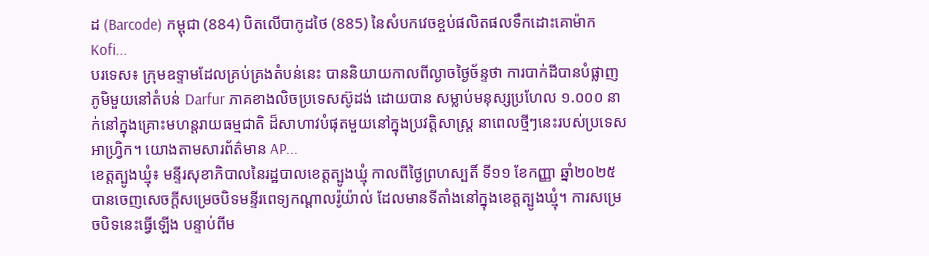ដ (Barcode) កម្ពុជា (884) បិតលើបាកូដថៃ (885) នៃសំបកវេចខ្ចប់ផលិតផលទឹកដោះគោម៉ាក Kofi...
បរទេស៖ ក្រុមឧទ្ទាមដែលគ្រប់គ្រងតំបន់នេះ បាននិយាយកាលពីល្ងាចថ្ងៃច័ន្ទថា ការបាក់ដីបានបំផ្លាញភូមិមួយនៅតំបន់ Darfur ភាគខាងលិចប្រទេសស៊ូដង់ ដោយបាន សម្លាប់មនុស្សប្រហែល ១.០០០ នាក់នៅក្នុងគ្រោះមហន្តរាយធម្មជាតិ ដ៏សាហាវបំផុតមួយនៅក្នុងប្រវត្តិសាស្ត្រ នាពេលថ្មីៗនេះរបស់ប្រទេសអាហ្វ្រិក។ យោងតាមសារព័ត៌មាន AP...
ខេត្តត្បូងឃ្មុំ៖ មន្ទីរសុខាភិបាលនៃរដ្ឋបាលខេត្តត្បូងឃ្មុំ កាលពីថ្ងៃព្រហស្បតិ៍ ទី១១ ខែកញ្ញា ឆ្នាំ២០២៥ បានចេញសេចក្តីសម្រេចបិទមន្ទីរពេទ្យកណ្ដាលរ៉ូយ៉ាល់ ដែលមានទីតាំងនៅក្នុងខេត្តត្បូងឃ្មុំ។ ការសម្រេចបិទនេះធ្វើឡើង បន្ទាប់ពីម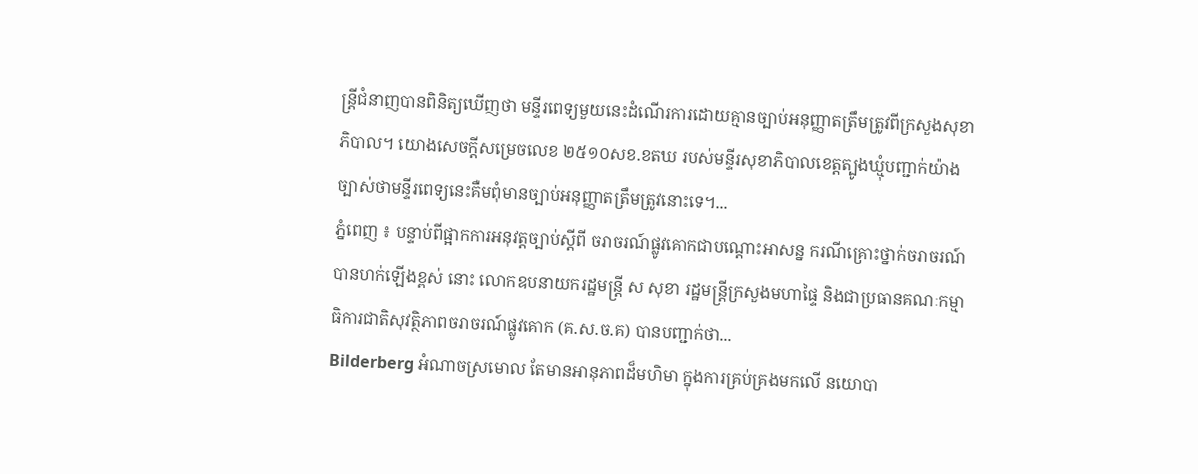ន្ត្រីជំនាញបានពិនិត្យឃើញថា មន្ទីរពេទ្យមួយនេះដំណើរការដោយគ្មានច្បាប់អនុញ្ញាតត្រឹមត្រូវពីក្រសួងសុខាភិបាល។ យោងសេចក្តីសម្រេចលេខ ២៥១០សខ.ខតឃ របស់មន្ទីរសុខាភិបាលខេត្តត្បូងឃ្មុំបញ្ជាក់យ៉ាងច្បាស់ថាមន្ទីរពេទ្យនេះគឺមពុំមានច្បាប់អនុញ្ញាតត្រឹមត្រូវនោះទេ។...
ភ្នំពេញ ៖ បន្ទាប់ពីផ្អាកការអនុវត្តច្បាប់ស្ដីពី ចរាចរណ៍ផ្លូវគោកជាបណ្ដោះអាសន្ន ករណីគ្រោះថ្នាក់ចរាចរណ៍ បានហក់ឡើងខ្ពស់ នោះ លោកឧបនាយករដ្ឋមន្ត្រី ស សុខា រដ្ឋមន្ត្រីក្រសួងមហាផ្ទៃ និងជាប្រធានគណៈកម្មាធិការជាតិសុវត្ថិភាពចរាចរណ៍ផ្លូវគោក (គ.ស.ច.គ) បានបញ្ជាក់ថា...
Bilderberg អំណាចស្រមោល តែមានអានុភាពដ៏មហិមា ក្នុងការគ្រប់គ្រងមកលើ នយោបា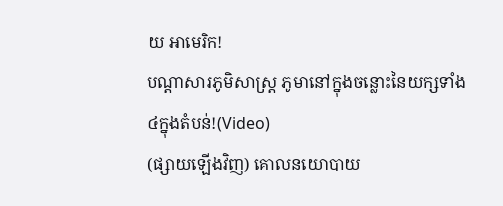យ អាមេរិក!
បណ្ដាសារភូមិសាស្រ្ត ភូមានៅក្នុងចន្លោះនៃយក្សទាំង៤ក្នុងតំបន់!(Video)
(ផ្សាយឡើងវិញ) គោលនយោបាយ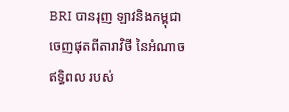BRI បានរុញ ឡាវនិងកម្ពុជា ចេញផុតពីតារាវិថី នៃអំណាចឥទ្ធិពល របស់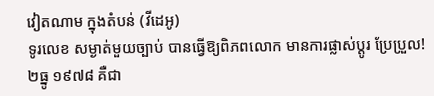វៀតណាម ក្នុងតំបន់ (វីដេអូ)
ទូរលេខ សម្ងាត់មួយច្បាប់ បានធ្វើឱ្យពិភពលោក មានការផ្លាស់ប្ដូរ ប្រែប្រួល!
២ធ្នូ ១៩៧៨ គឺជា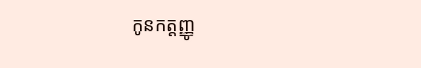កូនកត្តញ្ញូ